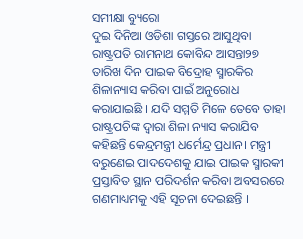ସମୀକ୍ଷା ବ୍ୟୁରୋ
ଦୁଇ ଦିନିଆ ଓଡିଶା ଗସ୍ତରେ ଆସୁଥିବା ରାଷ୍ଟ୍ରପତି ରାମନାଥ କୋବିନ୍ଦ ଆସନ୍ତା୨୭ ତାରିଖ ଦିନ ପାଇକ ବିଦ୍ରୋହ ସ୍ମାରକିର ଶିଳାନ୍ୟାସ କରିବା ପାଇଁ ଅନୁରୋଧ କରାଯାଇଛି । ଯଦି ସମ୍ମତି ମିଳେ ତେବେ ତାହା ରାଷ୍ଟ୍ରପଚିଙ୍କ ଦ୍ବାରା ଶିଳା ନ୍ୟାସ କରାଯିବ କହିଛନ୍ତି କେନ୍ଦ୍ରମନ୍ତ୍ରୀ ଧର୍ମେନ୍ଦ୍ର ପ୍ରଧାନ। ମନ୍ତ୍ରୀ ବରୁଣେଇ ପାଦଦେଶକୁ ଯାଇ ପାଇକ ସ୍ମାରକୀ ପ୍ରସ୍ତାବିତ ସ୍ଥାନ ପରିଦର୍ଶନ କରିବା ଅବସରରେ ଗଣମାଧ୍ୟମକୁ ଏହି ସୂଚନା ଦେଇଛନ୍ତି ।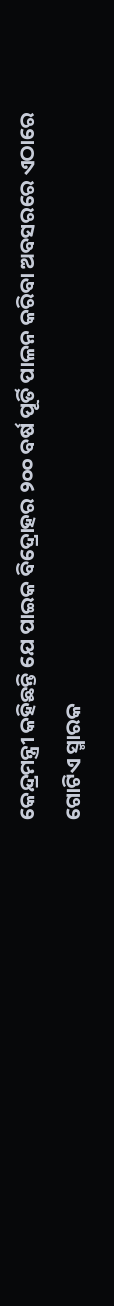କେନ୍ଦ୍ରମନ୍ତ୍ରୀ କହିଛନ୍ତି ଯେ ପାଇକ ବିଦ୍ରୋହର ୨୦୦ ବର୍ଷ ପୂର୍ତି ପାଳନ କରିବା ଅବସରରେ ଏଠାରେ ଗୋଟିଏ ସ୍ମାରକ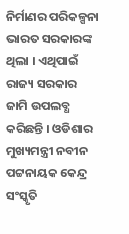ନିର୍ମାଣର ପରିକଳ୍ପନା ଭାରତ ସରକାରଙ୍କ ଥିଲା । ଏଥିପାଇଁ ରାଜ୍ୟ ସରକାର ଜାମି ଉପଲବ୍ଧ କରିଛନ୍ତି । ଓଡିଶାର ମୁଖ୍ୟମନ୍ତ୍ରୀ ନବୀନ ପଟ୍ଟନାୟକ କେନ୍ଦ୍ର ସଂସ୍କୃତି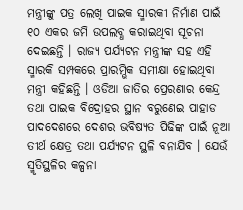ମନ୍ତ୍ରୀଙ୍କୁ ପତ୍ର ଲେଖି ପାଇକ ସ୍ମାରକୀ ନିର୍ମାଣ ପାଇଁ ୧୦ ଏକର ଜମି ଉପଲବ୍ଧ କରାଇଥିବା ସୂଚନା ଦେଇଛନ୍ତି । ରାଜ୍ୟ ପର୍ଯ୍ୟଟନ ମନ୍ତ୍ରୀଙ୍କ ସହ ଏହି ସ୍ମାରକି ସମ୍ପକରେ ପ୍ରାରମ୍ଭିକ ସମୀକ୍ଷା ହୋଇଥିବା ମନ୍ତ୍ରୀ କହିଛନ୍ତି । ଓଡିଆ ଜାତିର ପ୍ରେରଣାର କେନ୍ଦ୍ର ତଥା ପାଇକ ବିଦ୍ରୋହର ସ୍ଥାନ ବରୁଣେଇ ପାହାଡ ପାଦଦେଶରେ ଦେଶର ଭବିଷ୍ୟତ ପିଢିଙ୍କ ପାଇଁ ନୂଆ ତୀର୍ଥ କ୍ଷେତ୍ର ତଥା ପର୍ଯ୍ୟଟନ ସ୍ଥଳି ବନାଯିବ । ଯେଉଁ ସ୍ମୃତିସ୍ଥଳିର କଳ୍ପନା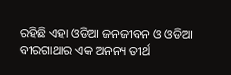ରହିଛି ଏହା ଓଡିଆ ଜନଜୀବନ ଓ ଓଡିଆ ବୀରଗାଥାର ଏକ ଅନନ୍ୟ ତୀର୍ଥ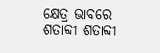କ୍ଷେତ୍ର ଭାବରେ ଶତାବ୍ଦୀ ଶତାବ୍ଦୀ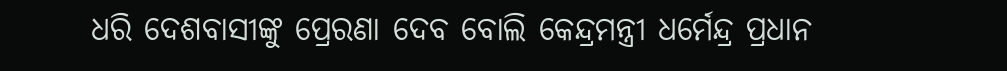ଧରି ଦେଶବାସୀଙ୍କୁ ପ୍ରେରଣା ଦେବ ବୋଲି କେନ୍ଦ୍ରମନ୍ତ୍ରୀ ଧର୍ମେନ୍ଦ୍ର ପ୍ରଧାନ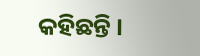କହିଛନ୍ତି ।